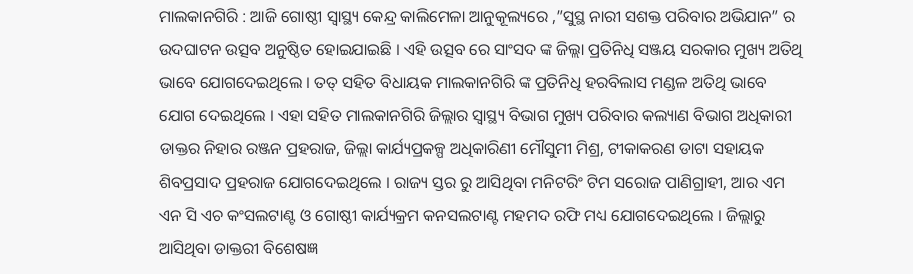ମାଲକାନଗିରି : ଆଜି ଗୋଷ୍ଠୀ ସ୍ୱାସ୍ଥ୍ୟ କେନ୍ଦ୍ର କାଲିମେଳା ଆନୁକୂଲ୍ୟରେ ,”ସୁସ୍ଥ ନାରୀ ସଶକ୍ତ ପରିବାର ଅଭିଯାନ” ର ଉଦଘାଟନ ଉତ୍ସବ ଅନୁଷ୍ଠିତ ହୋଇଯାଇଛି । ଏହି ଉତ୍ସବ ରେ ସାଂସଦ ଙ୍କ ଜିଲ୍ଲା ପ୍ରତିନିଧି ସଞ୍ଜୟ ସରକାର ମୁଖ୍ୟ ଅତିଥି ଭାବେ ଯୋଗଦେଇଥିଲେ । ତତ୍ ସହିତ ବିଧାୟକ ମାଲକାନଗିରି ଙ୍କ ପ୍ରତିନିଧି ହରବିଲାସ ମଣ୍ଡଳ ଅତିଥି ଭାବେ ଯୋଗ ଦେଇଥିଲେ । ଏହା ସହିତ ମାଲକାନଗିରି ଜିଲ୍ଲାର ସ୍ୱାସ୍ଥ୍ୟ ବିଭାଗ ମୁଖ୍ୟ ପରିବାର କଲ୍ୟାଣ ବିଭାଗ ଅଧିକାରୀ ଡାକ୍ତର ନିହାର ରଞ୍ଜନ ପ୍ରହରାଜ, ଜିଲ୍ଲା କାର୍ଯ୍ୟପ୍ରକଳ୍ପ ଅଧିକାରିଣୀ ମୌସୁମୀ ମିଶ୍ର, ଟୀକାକରଣ ଡାଟା ସହାୟକ ଶିବପ୍ରସାଦ ପ୍ରହରାଜ ଯୋଗଦେଇଥିଲେ । ରାଜ୍ୟ ସ୍ତର ରୁ ଆସିଥିବା ମନିଟରିଂ ଟିମ ସରୋଜ ପାଣିଗ୍ରାହୀ, ଆର ଏମ ଏନ ସି ଏଚ କଂସଲଟାଣ୍ଟ ଓ ଗୋଷ୍ଠୀ କାର୍ଯ୍ୟକ୍ରମ କନସଲଟାଣ୍ଟ ମହମଦ ରଫି ମଧ୍ୟ ଯୋଗଦେଇଥିଲେ । ଜିଲ୍ଲାରୁ ଆସିଥିବା ଡାକ୍ତରୀ ବିଶେଷଜ୍ଞ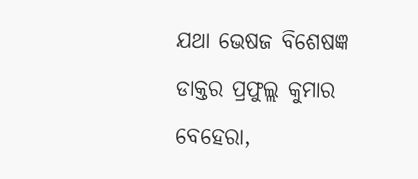ଯଥା ଭେଷଜ ବିଶେଷଜ୍ଞ ଡାକ୍ତର ପ୍ରଫୁଲ୍ଲ କୁମାର ବେହେରା,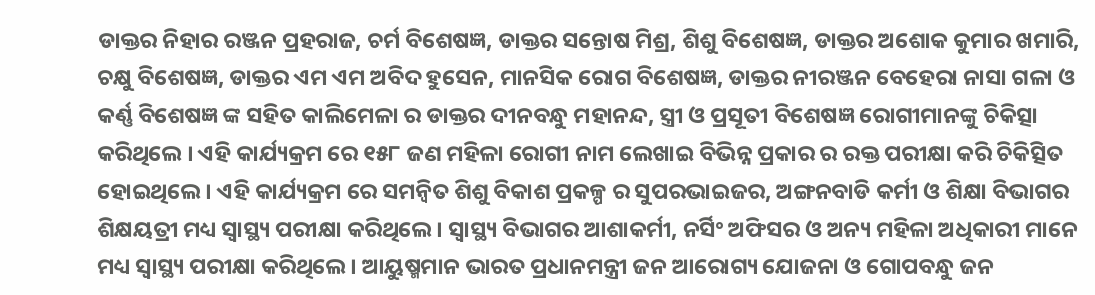ଡାକ୍ତର ନିହାର ରଞ୍ଜନ ପ୍ରହରାଜ, ଚର୍ମ ବିଶେଷଜ୍ଞ, ଡାକ୍ତର ସନ୍ତୋଷ ମିଶ୍ର, ଶିଶୁ ବିଶେଷଜ୍ଞ, ଡାକ୍ତର ଅଶୋକ କୁମାର ଖମାରି, ଚକ୍ଷୁ ବିଶେଷଜ୍ଞ, ଡାକ୍ତର ଏମ ଏମ ଅବିଦ ହୁସେନ, ମାନସିକ ରୋଗ ବିଶେଷଜ୍ଞ, ଡାକ୍ତର ନୀରଞ୍ଜନ ବେହେରା ନାସା ଗଳା ଓ କର୍ଣ୍ଣ ବିଶେଷଜ୍ଞ ଙ୍କ ସହିତ କାଲିମେଳା ର ଡାକ୍ତର ଦୀନବନ୍ଧୁ ମହାନନ୍ଦ, ସ୍ତ୍ରୀ ଓ ପ୍ରସୂତୀ ବିଶେଷଜ୍ଞ ରୋଗୀମାନଙ୍କୁ ଚିକିତ୍ସା କରିଥିଲେ । ଏହି କାର୍ଯ୍ୟକ୍ରମ ରେ ୧୫୮ ଜଣ ମହିଳା ରୋଗୀ ନାମ ଲେଖାଇ ବିଭିନ୍ନ ପ୍ରକାର ର ରକ୍ତ ପରୀକ୍ଷା କରି ଚିକିତ୍ସିତ ହୋଇଥିଲେ । ଏହି କାର୍ଯ୍ୟକ୍ରମ ରେ ସମନ୍ବିତ ଶିଶୁ ବିକାଶ ପ୍ରକଳ୍ପ ର ସୁପରଭାଇଜର, ଅଙ୍ଗନବାଡି କର୍ମୀ ଓ ଶିକ୍ଷା ବିଭାଗର ଶିକ୍ଷୟତ୍ରୀ ମଧ୍ୟ ସ୍ୱାସ୍ଥ୍ୟ ପରୀକ୍ଷା କରିଥିଲେ । ସ୍ୱାସ୍ଥ୍ୟ ବିଭାଗର ଆଶାକର୍ମୀ, ନର୍ସିଂ ଅଫିସର ଓ ଅନ୍ୟ ମହିଳା ଅଧିକାରୀ ମାନେ ମଧ୍ୟ ସ୍ୱାସ୍ଥ୍ୟ ପରୀକ୍ଷା କରିଥିଲେ । ଆୟୁଷ୍ମମାନ ଭାରତ ପ୍ରଧାନମନ୍ତ୍ରୀ ଜନ ଆରୋଗ୍ୟ ଯୋଜନା ଓ ଗୋପବନ୍ଧୁ ଜନ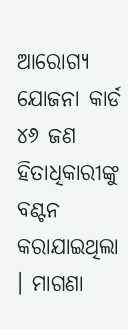ଆରୋଗ୍ୟ ଯୋଜନା କାର୍ଡ ୪୬ ଜଣ ହିତାଧିକାରୀଙ୍କୁ ବଣ୍ଟନ କରାଯାଇଥିଲା । ମାଗଣା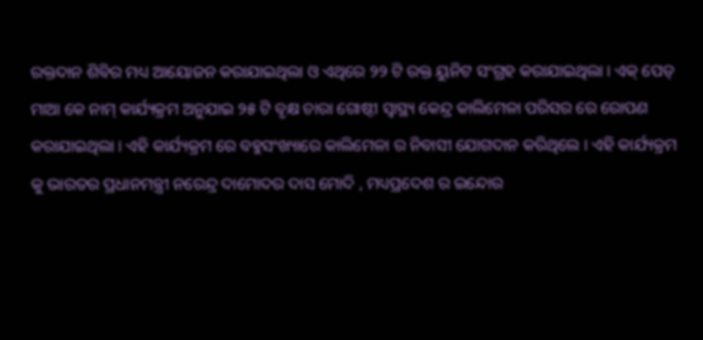ରକ୍ତଦାନ ଶିବିର ମଧ୍ୟ ଆୟୋଜନ କରାଯାଇଥିଲା ଓ ଏଥିରେ ୨୨ ଟି ରକ୍ତ ୟୁନିଟ ସଂଗ୍ରହ କରାଯାଇଥିଲା । ଏକ୍ ପେଡ୍ ମାଆ କେ ନାମ୍ କାର୍ଯ୍ୟକ୍ରମ ଅନୁଯାଇ ୨୫ ଟି ବୃକ୍ଷ ଚାରା ଗୋଷ୍ଠୀ ସ୍ୱାସ୍ଥ୍ୟ କେନ୍ଦ୍ର କାଲିମେଳା ପରିସର ରେ ରୋପଣ କରାଯାଇଥିଲା । ଏହି କାର୍ଯ୍ୟକ୍ରମ ରେ ବହୁସଂଖ୍ୟାରେ କାଲିମେଳା ର ନିବାସୀ ଯୋଗଦାନ କରିଥିଲେ । ଏହି କାର୍ଯ୍ୟକ୍ରମ କୁ ଭାରତର ପ୍ରଧାନମନ୍ତ୍ରୀ ନରେନ୍ଦ୍ର ଦାମୋଦର ଦାସ ମୋଦି , ମଧ୍ୟପ୍ରଦେଶ ର ଇନ୍ଦୋର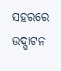ସହରରେ ଉଦ୍ଘାଟନ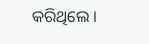କରିଥିଲେ ।